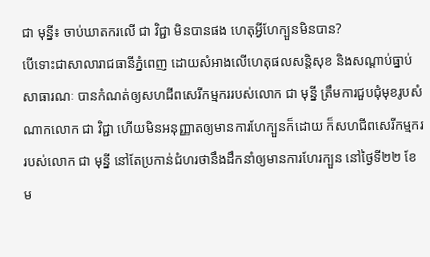ជា មុន្នី៖ ចាប់ឃាតករលើ ជា វិជ្ជា មិនបានផង ហេតុអ្វីហែក្បួនមិនបាន?
បើទោះជាសាលារាជធានីភ្នំពេញ ដោយសំអាងលើហេតុផលសន្តិសុខ និងសណ្តាប់ធ្នាប់សាធារណៈ បានកំណត់ឲ្យសហជីពសេរីកម្មកររបស់លោក ជា មុន្នី ត្រឹមការជួបជុំមុខរូបសំណាកលោក ជា វិជ្ជា ហើយមិនអនុញ្ញាតឲ្យមានការហែក្បួនក៏ដោយ ក៏សហជីពសេរីកម្មកររបស់លោក ជា មុន្នី នៅតែប្រកាន់ជំហរថានឹងដឹកនាំឲ្យមានការហែរក្បួន នៅថ្ងៃទី២២ ខែម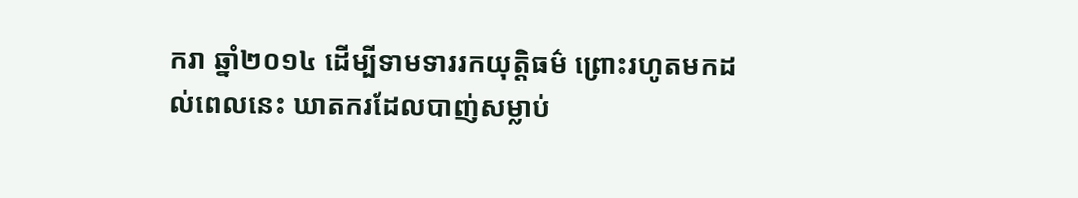ករា ឆ្នាំ២០១៤ ដើម្បីទាមទាររកយុត្តិធម៌ ព្រោះរហូតមកដល់ពេលនេះ ឃាតករដែលបាញ់សម្លាប់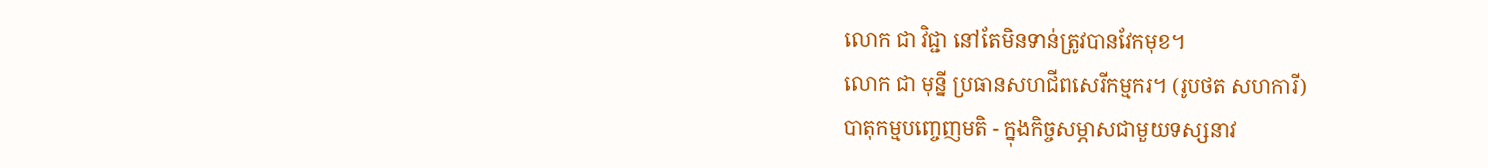លោក ជា វិជ្ជា នៅតែមិនទាន់ត្រូវបានវែកមុខ។
លោក ជា មុន្នី ប្រធានសហជីពសេរីកម្មករ។ (រូបថត សហការី)
បាតុកម្មបញ្ចេញមតិ - ក្នុងកិច្ចសម្ភាសជាមួយទស្សនាវ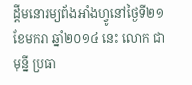ដ្តីមនោរម្យព័ងអាំងហ្វូនៅថ្ងៃទី២១ ខែមករា ឆ្នាំ២០១៤ នេះ លោក ជា មុន្នី ប្រធា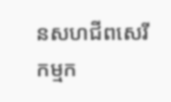នសហជីពសេរីកម្មក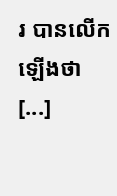រ បានលើកឡើងថា [...]